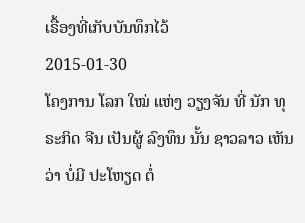ເຣື້ອງທີ່ເກັບບັນທຶກໄວ້
2015-01-30
ໂຄງການ ໂລກ ໃໝ່ ແຫ່ງ ວຽງຈັນ ທີ່ ນັກ ທຸຣະກິດ ຈີນ ເປັນຜູ້ ລົງທຶນ ນັ້ນ ຊາວລາວ ເຫັນວ່າ ບໍ່ມີ ປະໂຫຽດ ຕໍ່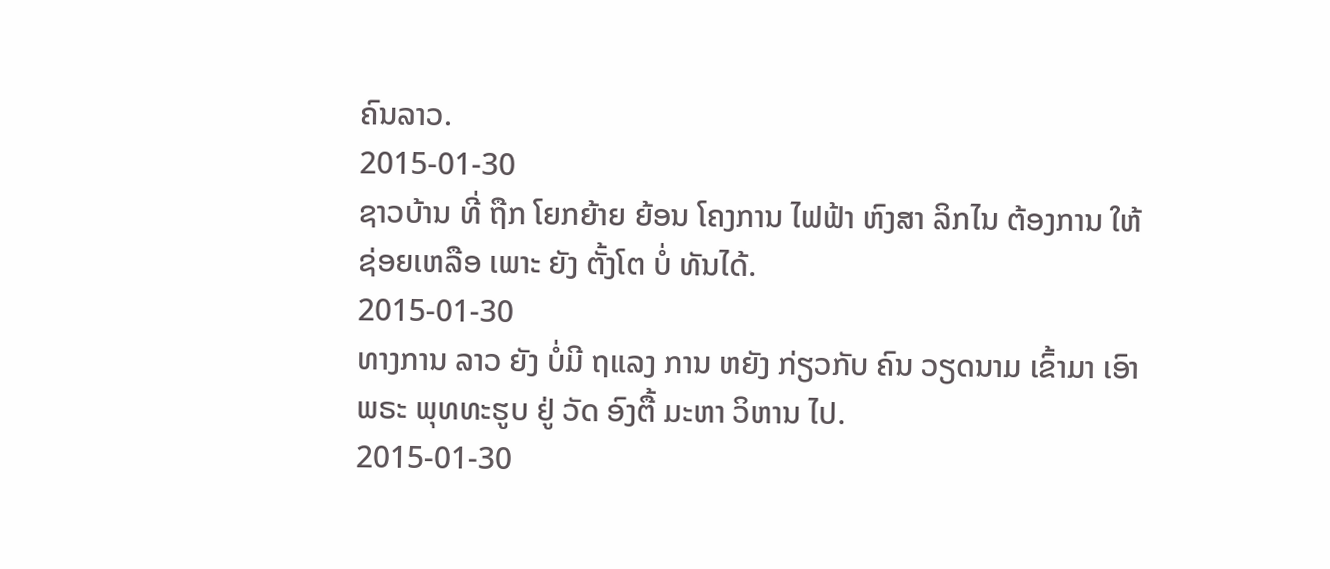ຄົນລາວ.
2015-01-30
ຊາວບ້ານ ທີ່ ຖືກ ໂຍກຍ້າຍ ຍ້ອນ ໂຄງການ ໄຟຟ້າ ຫົງສາ ລິກໄນ ຕ້ອງການ ໃຫ້ ຊ່ອຍເຫລືອ ເພາະ ຍັງ ຕັ້ງໂຕ ບໍ່ ທັນໄດ້.
2015-01-30
ທາງການ ລາວ ຍັງ ບໍ່ມີ ຖແລງ ການ ຫຍັງ ກ່ຽວກັບ ຄົນ ວຽດນາມ ເຂົ້າມາ ເອົາ ພຣະ ພຸທທະຮູບ ຢູ່ ວັດ ອົງຕື້ ມະຫາ ວິຫານ ໄປ.
2015-01-30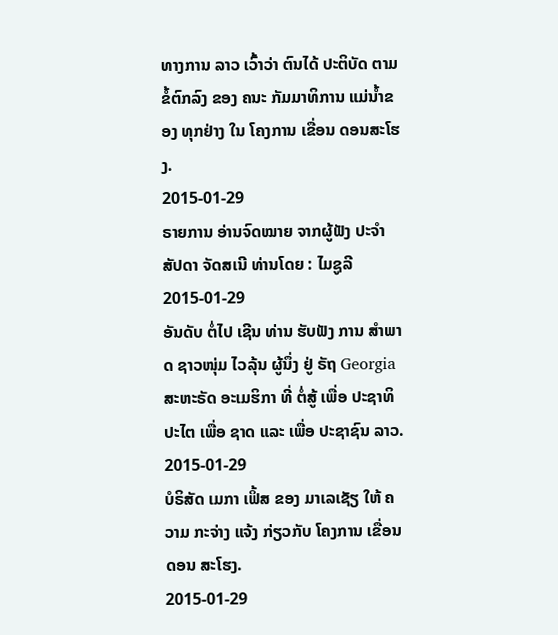ທາງການ ລາວ ເວົ້າວ່າ ຕົນໄດ້ ປະຕິບັດ ຕາມ ຂໍ້ຕົກລົງ ຂອງ ຄນະ ກັມມາທິການ ແມ່ນ້ຳຂອງ ທຸກຢ່າງ ໃນ ໂຄງການ ເຂື່ອນ ດອນສະໂຮງ.
2015-01-29
ຣາຍການ ອ່ານຈົດໝາຍ ຈາກຜູ້ຟັງ ປະຈຳ ສັປດາ ຈັດສເນີ ທ່ານໂດຍ : ໄມຊູລີ
2015-01-29
ອັນດັບ ຕໍ່ໄປ ເຊີນ ທ່ານ ຮັບຟັງ ການ ສຳພາດ ຊາວໜຸ່ມ ໄວລຸ້ນ ຜູ້ນຶ່ງ ຢູ່ ຣັຖ Georgia ສະຫະຣັດ ອະເມຮິກາ ທີ່ ຕໍ່ສູ້ ເພື່ອ ປະຊາທິປະໄຕ ເພື່ອ ຊາດ ແລະ ເພື່ອ ປະຊາຊົນ ລາວ.
2015-01-29
ບໍຣິສັດ ເມກາ ເຟິ້ສ ຂອງ ມາເລເຊັຽ ໃຫ້ ຄວາມ ກະຈ່າງ ແຈ້ງ ກ່ຽວກັບ ໂຄງການ ເຂື່ອນ ດອນ ສະໂຮງ.
2015-01-29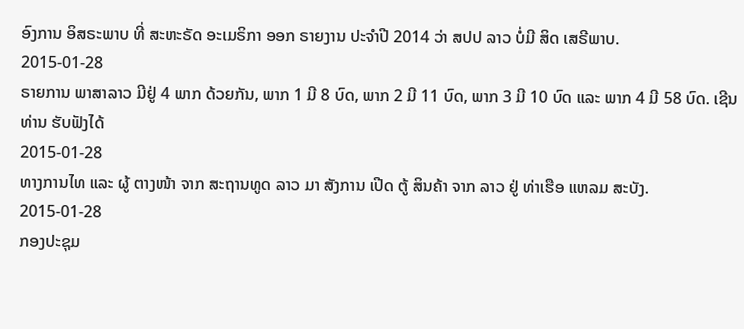ອົງການ ອິສຣະພາບ ທີ່ ສະຫະຣັດ ອະເມຣິກາ ອອກ ຣາຍງານ ປະຈໍາປີ 2014 ວ່າ ສປປ ລາວ ບໍ່ມີ ສິດ ເສຣີພາບ.
2015-01-28
ຣາຍການ ພາສາລາວ ມີຢູ່ 4 ພາກ ດ້ວຍກັນ, ພາກ 1 ມີ 8 ບົດ, ພາກ 2 ມີ 11 ບົດ, ພາກ 3 ມີ 10 ບົດ ແລະ ພາກ 4 ມີ 58 ບົດ. ເຊີນທ່ານ ຮັບຟັງໄດ້
2015-01-28
ທາງການໄທ ແລະ ຜູ້ ຕາງໜ້າ ຈາກ ສະຖານທູດ ລາວ ມາ ສັງການ ເປີດ ຕູ້ ສິນຄ້າ ຈາກ ລາວ ຢູ່ ທ່າເຮືອ ແຫລມ ສະບັງ.
2015-01-28
ກອງປະຊຸມ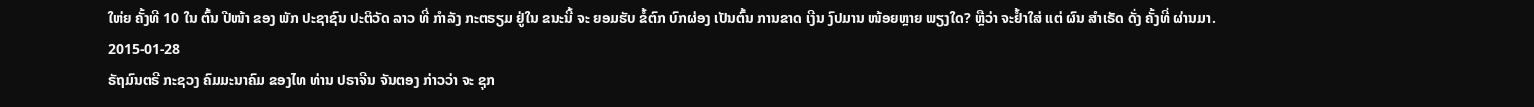ໃຫ່ຍ ຄັ້ງທີ 10 ໃນ ຕົ້ນ ປີໜ້າ ຂອງ ພັກ ປະຊາຊົນ ປະຕິວັດ ລາວ ທີ່ ກຳລັງ ກະຕຣຽມ ຢູ່ໃນ ຂນະນີ້ ຈະ ຍອມຮັບ ຂໍ້ຕົກ ບົກຜ່ອງ ເປັນຕົ້ນ ການຂາດ ເງີນ ງົປມານ ໜ້ອຍຫຼາຍ ພຽງໃດ? ຫຼືວ່າ ຈະຢໍ້າໃສ່ ແຕ່ ຜົນ ສຳເຣັດ ດັ່ງ ຄັ້ງທີ່ ຜ່ານມາ.
2015-01-28
ຣັຖມົນຕຣີ ກະຊວງ ຄົມມະນາຄົມ ຂອງໄທ ທ່ານ ປຣາຈີນ ຈັນຕອງ ກ່າວວ່າ ຈະ ຊຸກ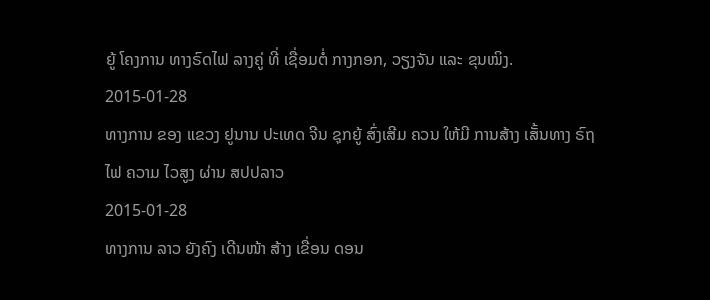ຍູ້ ໂຄງການ ທາງຣົດໄຟ ລາງຄູ່ ທີ່ ເຊື່ອມຕໍ່ ກາງກອກ, ວຽງຈັນ ແລະ ຂຸນໝິງ.
2015-01-28
ທາງການ ຂອງ ແຂວງ ຢູນານ ປະເທດ ຈີນ ຊຸກຍູ້ ສົ່ງເສີມ ຄວນ ໃຫ້ມີ ການສ້າງ ເສັ້ນທາງ ຣົຖໄຟ ຄວາມ ໄວສູງ ຜ່ານ ສປປລາວ
2015-01-28
ທາງການ ລາວ ຍັງຄົງ ເດີນໜ້າ ສ້າງ ເຂື່ອນ ດອນ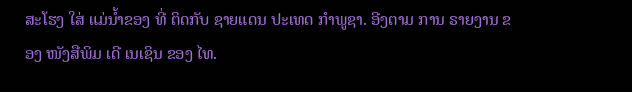ສະໂຮງ ໃສ່ ແມ່ນ້ຳຂອງ ທີ່ ຕິດກັບ ຊາຍແດນ ປະເທດ ກຳພູຊາ. ອີງຕາມ ການ ຣາຍງານ ຂອງ ໜັງສືພິມ ເດີ ເນເຊິນ ຂອງ ໄທ.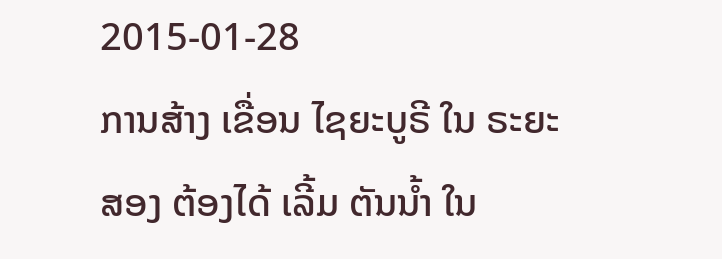2015-01-28
ການສ້າງ ເຂື່ອນ ໄຊຍະບູຣີ ໃນ ຣະຍະ ສອງ ຕ້ອງໄດ້ ເລີ້ມ ຕັນນ້ຳ ໃນ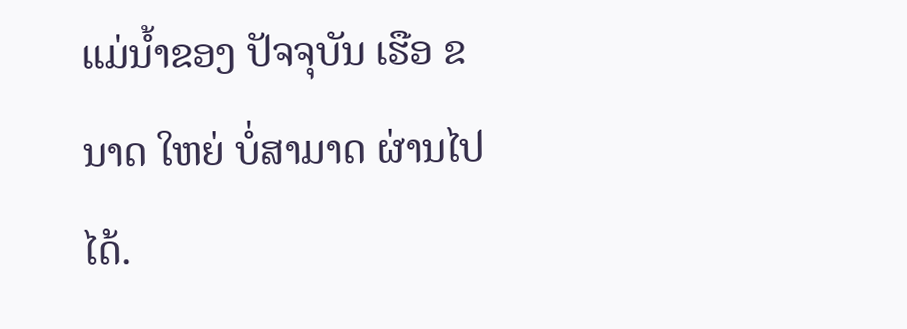ແມ່ນ້ຳຂອງ ປັຈຈຸບັນ ເຮືອ ຂນາດ ໃຫຍ່ ບໍ່ສາມາດ ຜ່ານໄປ ໄດ້.